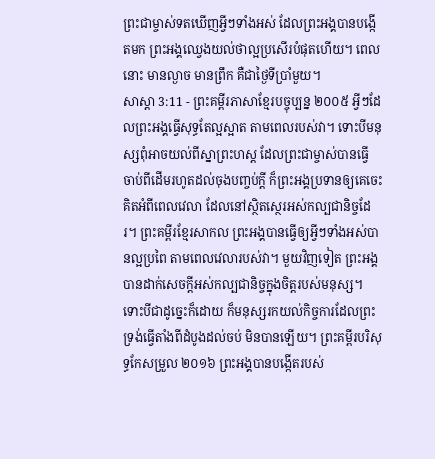ព្រះជាម្ចាស់ទតឃើញអ្វីៗទាំងអស់ ដែលព្រះអង្គបានបង្កើតមក ព្រះអង្គឈ្វេងយល់ថាល្អប្រសើរបំផុតហើយ។ ពេលនោះ មានល្ងាច មានព្រឹក គឺជាថ្ងៃទីប្រាំមួយ។
សាស្តា 3:11 - ព្រះគម្ពីរភាសាខ្មែរបច្ចុប្បន្ន ២០០៥ អ្វីៗដែលព្រះអង្គធ្វើសុទ្ធតែល្អស្អាត តាមពេលរបស់វា។ ទោះបីមនុស្សពុំអាចយល់ពីស្នាព្រះហស្ដ ដែលព្រះជាម្ចាស់បានធ្វើ ចាប់ពីដើមរហូតដល់ចុងបញ្ចប់ក្ដី ក៏ព្រះអង្គប្រទានឲ្យគេចេះគិតអំពីពេលវេលា ដែលនៅស្ថិតស្ថេរអស់កល្បជានិច្ចដែរ។ ព្រះគម្ពីរខ្មែរសាកល ព្រះអង្គបានធ្វើឲ្យអ្វីៗទាំងអស់បានល្អប្រពៃ តាមពេលវេលារបស់វា។ មួយវិញទៀត ព្រះអង្គបានដាក់សេចក្ដីអស់កល្បជានិច្ចក្នុងចិត្តរបស់មនុស្ស។ ទោះបីជាដូច្នេះក៏ដោយ ក៏មនុស្សរកយល់កិច្ចការដែលព្រះទ្រង់ធ្វើតាំងពីដំបូងដល់ចប់ មិនបានឡើយ។ ព្រះគម្ពីរបរិសុទ្ធកែសម្រួល ២០១៦ ព្រះអង្គបានបង្កើតរបស់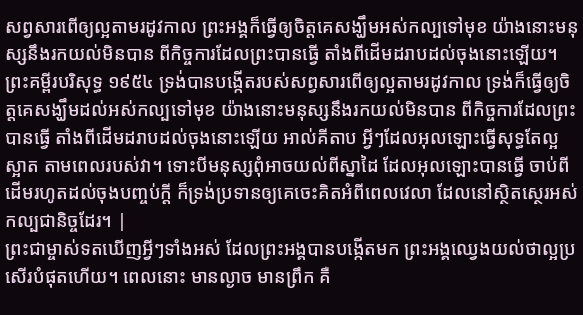សព្វសារពើឲ្យល្អតាមរដូវកាល ព្រះអង្គក៏ធ្វើឲ្យចិត្តគេសង្ឃឹមអស់កល្បទៅមុខ យ៉ាងនោះមនុស្សនឹងរកយល់មិនបាន ពីកិច្ចការដែលព្រះបានធ្វើ តាំងពីដើមដរាបដល់ចុងនោះឡើយ។ ព្រះគម្ពីរបរិសុទ្ធ ១៩៥៤ ទ្រង់បានបង្កើតរបស់សព្វសារពើឲ្យល្អតាមរដូវកាល ទ្រង់ក៏ធ្វើឲ្យចិត្តគេសង្ឃឹមដល់អស់កល្បទៅមុខ យ៉ាងនោះមនុស្សនឹងរកយល់មិនបាន ពីកិច្ចការដែលព្រះបានធ្វើ តាំងពីដើមដរាបដល់ចុងនោះឡើយ អាល់គីតាប អ្វីៗដែលអុលឡោះធ្វើសុទ្ធតែល្អស្អាត តាមពេលរបស់វា។ ទោះបីមនុស្សពុំអាចយល់ពីស្នាដៃ ដែលអុលឡោះបានធ្វើ ចាប់ពីដើមរហូតដល់ចុងបញ្ចប់ក្តី ក៏ទ្រង់ប្រទានឲ្យគេចេះគិតអំពីពេលវេលា ដែលនៅស្ថិតស្ថេរអស់កល្បជានិច្ចដែរ។ |
ព្រះជាម្ចាស់ទតឃើញអ្វីៗទាំងអស់ ដែលព្រះអង្គបានបង្កើតមក ព្រះអង្គឈ្វេងយល់ថាល្អប្រសើរបំផុតហើយ។ ពេលនោះ មានល្ងាច មានព្រឹក គឺ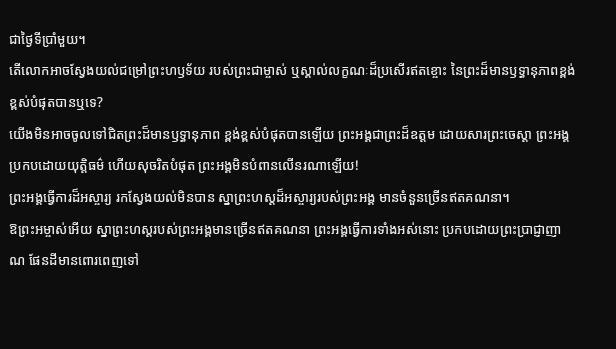ជាថ្ងៃទីប្រាំមួយ។
តើលោកអាចស្វែងយល់ជម្រៅព្រះហឫទ័យ របស់ព្រះជាម្ចាស់ ឬស្គាល់លក្ខណៈដ៏ប្រសើរឥតខ្ចោះ នៃព្រះដ៏មានឫទ្ធានុភាពខ្ពង់ខ្ពស់បំផុតបានឬទេ?
យើងមិនអាចចូលទៅជិតព្រះដ៏មានឫទ្ធានុភាព ខ្ពង់ខ្ពស់បំផុតបានឡើយ ព្រះអង្គជាព្រះដ៏ឧត្ដម ដោយសារព្រះចេស្ដា ព្រះអង្គប្រកបដោយយុត្តិធម៌ ហើយសុចរិតបំផុត ព្រះអង្គមិនបំពានលើនរណាឡើយ!
ព្រះអង្គធ្វើការដ៏អស្ចារ្យ រកស្វែងយល់មិនបាន ស្នាព្រះហស្ដដ៏អស្ចារ្យរបស់ព្រះអង្គ មានចំនួនច្រើនឥតគណនា។
ឱព្រះអម្ចាស់អើយ ស្នាព្រះហស្ដរបស់ព្រះអង្គមានច្រើនឥតគណនា ព្រះអង្គធ្វើការទាំងអស់នោះ ប្រកបដោយព្រះប្រាជ្ញាញាណ ផែនដីមានពោរពេញទៅ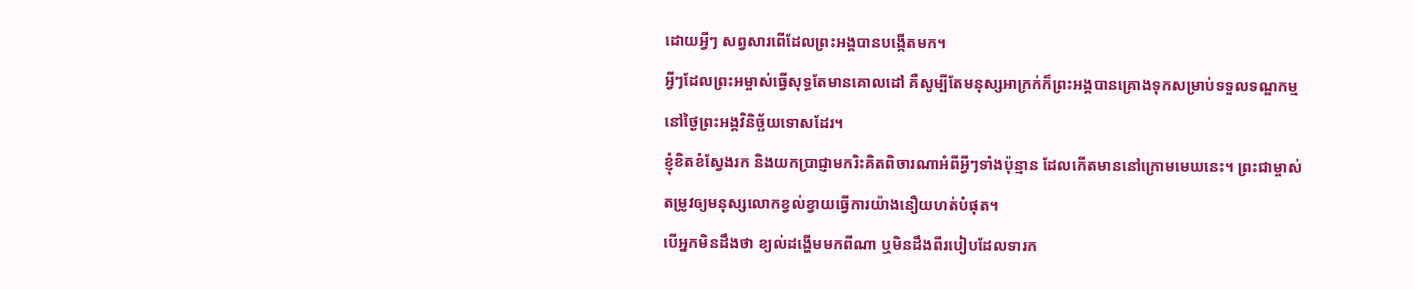ដោយអ្វីៗ សព្វសារពើដែលព្រះអង្គបានបង្កើតមក។
អ្វីៗដែលព្រះអម្ចាស់ធ្វើសុទ្ធតែមានគោលដៅ គឺសូម្បីតែមនុស្សអាក្រក់ក៏ព្រះអង្គបានគ្រោងទុកសម្រាប់ទទួលទណ្ឌកម្ម នៅថ្ងៃព្រះអង្គវិនិច្ឆ័យទោសដែរ។
ខ្ញុំខិតខំស្វែងរក និងយកប្រាជ្ញាមករិះគិតពិចារណាអំពីអ្វីៗទាំងប៉ុន្មាន ដែលកើតមាននៅក្រោមមេឃនេះ។ ព្រះជាម្ចាស់តម្រូវឲ្យមនុស្សលោកខ្វល់ខ្វាយធ្វើការយ៉ាងនឿយហត់បំផុត។
បើអ្នកមិនដឹងថា ខ្យល់ដង្ហើមមកពីណា ឬមិនដឹងពីរបៀបដែលទារក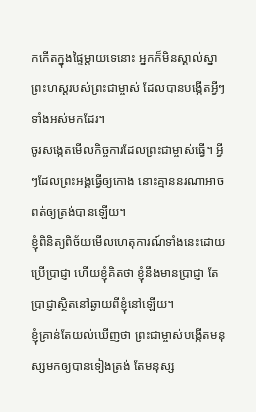កកើតក្នុងផ្ទៃម្ដាយទេនោះ អ្នកក៏មិនស្គាល់ស្នាព្រះហស្ដរបស់ព្រះជាម្ចាស់ ដែលបានបង្កើតអ្វីៗទាំងអស់មកដែរ។
ចូរសង្កេតមើលកិច្ចការដែលព្រះជាម្ចាស់ធ្វើ។ អ្វីៗដែលព្រះអង្គធ្វើឲ្យកោង នោះគ្មាននរណាអាចពត់ឲ្យត្រង់បានឡើយ។
ខ្ញុំពិនិត្យពិច័យមើលហេតុការណ៍ទាំងនេះដោយប្រើប្រាជ្ញា ហើយខ្ញុំគិតថា ខ្ញុំនឹងមានប្រាជ្ញា តែប្រាជ្ញាស្ថិតនៅឆ្ងាយពីខ្ញុំនៅឡើយ។
ខ្ញុំគ្រាន់តែយល់ឃើញថា ព្រះជាម្ចាស់បង្កើតមនុស្សមកឲ្យបានទៀងត្រង់ តែមនុស្ស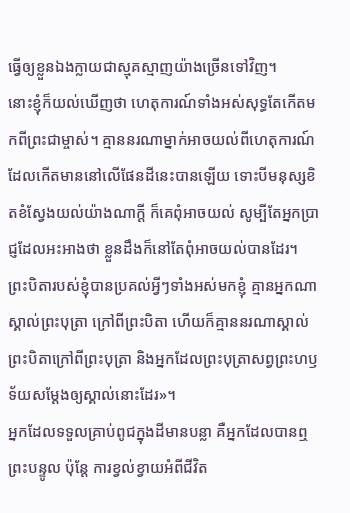ធ្វើឲ្យខ្លួនឯងក្លាយជាស្មុគស្មាញយ៉ាងច្រើនទៅវិញ។
នោះខ្ញុំក៏យល់ឃើញថា ហេតុការណ៍ទាំងអស់សុទ្ធតែកើតមកពីព្រះជាម្ចាស់។ គ្មាននរណាម្នាក់អាចយល់ពីហេតុការណ៍ ដែលកើតមាននៅលើផែនដីនេះបានឡើយ ទោះបីមនុស្សខិតខំស្វែងយល់យ៉ាងណាក្ដី ក៏គេពុំអាចយល់ សូម្បីតែអ្នកប្រាជ្ញដែលអះអាងថា ខ្លួនដឹងក៏នៅតែពុំអាចយល់បានដែរ។
ព្រះបិតារបស់ខ្ញុំបានប្រគល់អ្វីៗទាំងអស់មកខ្ញុំ គ្មានអ្នកណាស្គាល់ព្រះបុត្រា ក្រៅពីព្រះបិតា ហើយក៏គ្មាននរណាស្គាល់ព្រះបិតាក្រៅពីព្រះបុត្រា និងអ្នកដែលព្រះបុត្រាសព្វព្រះហឫទ័យសម្តែងឲ្យស្គាល់នោះដែរ»។
អ្នកដែលទទួលគ្រាប់ពូជក្នុងដីមានបន្លា គឺអ្នកដែលបានឮព្រះបន្ទូល ប៉ុន្តែ ការខ្វល់ខ្វាយអំពីជីវិត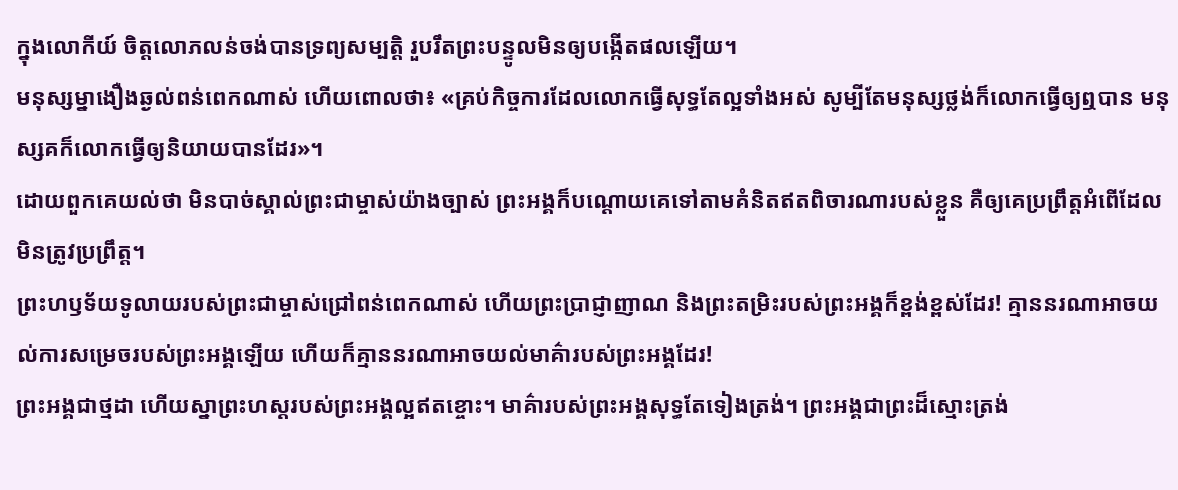ក្នុងលោកីយ៍ ចិត្តលោភលន់ចង់បានទ្រព្យសម្បត្តិ រួបរឹតព្រះបន្ទូលមិនឲ្យបង្កើតផលឡើយ។
មនុស្សម្នាងឿងឆ្ងល់ពន់ពេកណាស់ ហើយពោលថា៖ «គ្រប់កិច្ចការដែលលោកធ្វើសុទ្ធតែល្អទាំងអស់ សូម្បីតែមនុស្សថ្លង់ក៏លោកធ្វើឲ្យឮបាន មនុស្សគក៏លោកធ្វើឲ្យនិយាយបានដែរ»។
ដោយពួកគេយល់ថា មិនបាច់ស្គាល់ព្រះជាម្ចាស់យ៉ាងច្បាស់ ព្រះអង្គក៏បណ្ដោយគេទៅតាមគំនិតឥតពិចារណារបស់ខ្លួន គឺឲ្យគេប្រព្រឹត្តអំពើដែលមិនត្រូវប្រព្រឹត្ត។
ព្រះហឫទ័យទូលាយរបស់ព្រះជាម្ចាស់ជ្រៅពន់ពេកណាស់ ហើយព្រះប្រាជ្ញាញាណ និងព្រះតម្រិះរបស់ព្រះអង្គក៏ខ្ពង់ខ្ពស់ដែរ! គ្មាននរណាអាចយល់ការសម្រេចរបស់ព្រះអង្គឡើយ ហើយក៏គ្មាននរណាអាចយល់មាគ៌ារបស់ព្រះអង្គដែរ!
ព្រះអង្គជាថ្មដា ហើយស្នាព្រះហស្ដរបស់ព្រះអង្គល្អឥតខ្ចោះ។ មាគ៌ារបស់ព្រះអង្គសុទ្ធតែទៀងត្រង់។ ព្រះអង្គជាព្រះដ៏ស្មោះត្រង់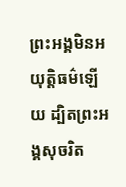ព្រះអង្គមិនអយុត្តិធម៌ឡើយ ដ្បិតព្រះអង្គសុចរិត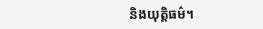និងយុត្តិធម៌។